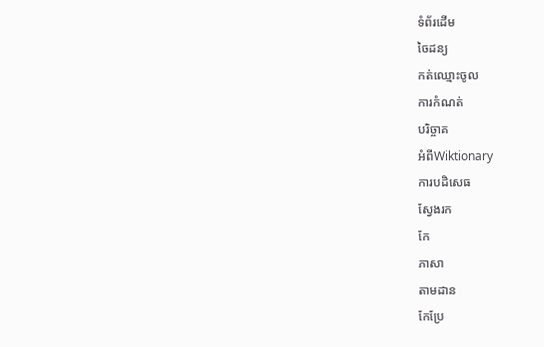ទំព័រដើម
ចៃដន្យ
កត់ឈ្មោះចូល
ការកំណត់
បរិច្ចាគ
អំពីWiktionary
ការបដិសេធ
ស្វែងរក
កែ
ភាសា
តាមដាន
កែប្រែ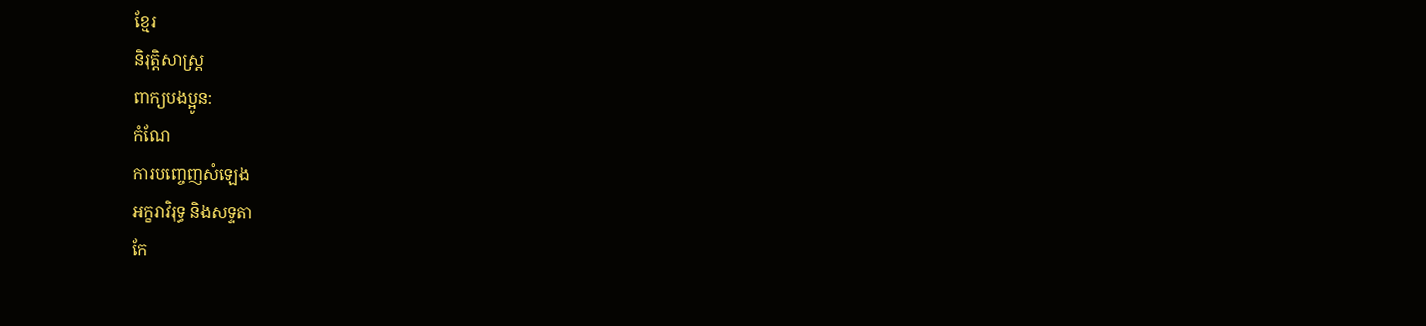ខ្មែរ
និរុត្តិសាស្ត្រ
ពាក្យបងប្អូន:
កំណែ
ការបញ្ចេញសំឡេង
អក្ខរាវិរុទ្ធ និងសទ្ទតា
កែ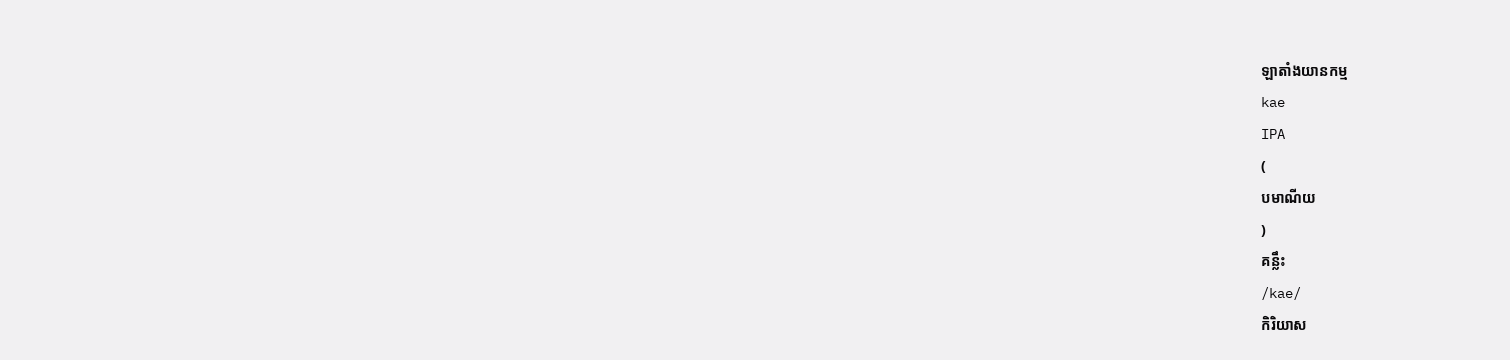ឡាតាំងយានកម្ម
kae
IPA
(
បមាណីយ
)
គន្លឹះ
/kae/
កិរិយាស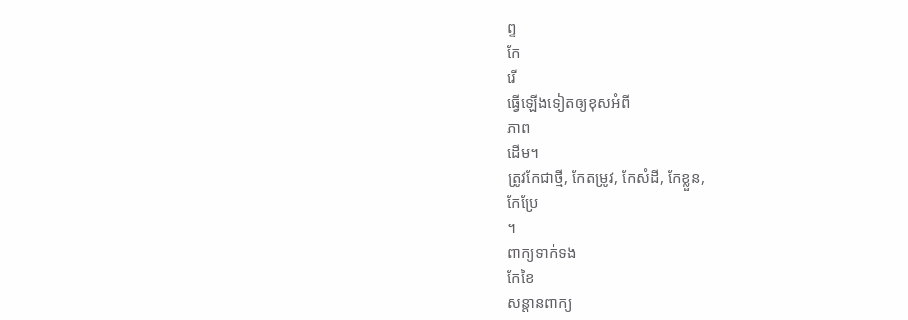ព្ទ
កែ
រើ
ធ្វើឡើងទៀតឲ្យខុសអំពី
ភាព
ដើម។
ត្រូវកែជាថ្មី, កែតម្រូវ, កែសំដី, កែខ្លួន,
កែប្រែ
។
ពាក្យទាក់ទង
កែខៃ
សន្តានពាក្យ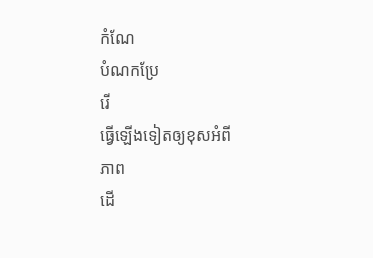កំណែ
បំណកប្រែ
រើ
ធ្វើឡើងទៀតឲ្យខុសអំពី
ភាព
ដើ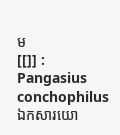ម
[[]] :
Pangasius conchophilus
ឯកសារយោ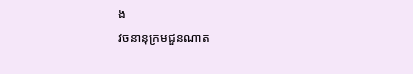ង
វចនានុក្រមជួនណាត